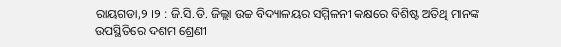ରାୟଗଡା,୨ ।୨ : ଜି.ସି.ଡି. ଜିଲ୍ଲା ଉଚ୍ଚ ବିଦ୍ୟାଳୟର ସମ୍ମିଳନୀ କକ୍ଷରେ ବିଶିଷ୍ଟ ଅତିଥି ମାନଙ୍କ ଉପସ୍ଥିତିରେ ଦଶମ ଶ୍ରେଣୀ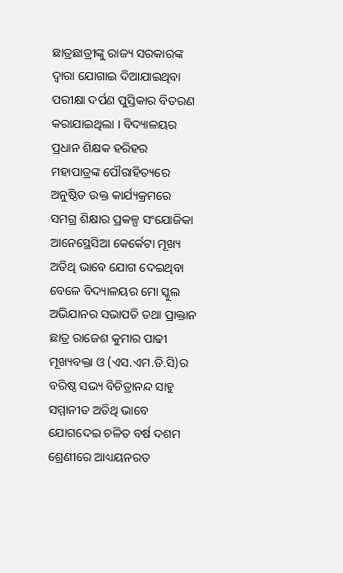ଛାତ୍ରଛାତ୍ରୀଙ୍କୁ ରାଜ୍ୟ ସରକାରଙ୍କ ଦ୍ୱାରା ଯୋଗାଇ ଦିଆଯାଇଥିବା ପରୀକ୍ଷା ଦର୍ପଣ ପୁସ୍ତିକାର ବିତରଣ କରାଯାଇଥିଲା । ବିଦ୍ୟାଳୟର ପ୍ରଧାନ ଶିକ୍ଷକ ହରିହର ମହାପାତ୍ରଙ୍କ ପୌରାହିତ୍ୟରେ ଅନୁଷ୍ଠିତ ଉକ୍ତ କାର୍ଯ୍ୟକ୍ରମରେ ସମଗ୍ର ଶିକ୍ଷାର ପ୍ରକଳ୍ପ ସଂଯୋଜିକା ଆନେସ୍ଥେସିଆ କେର୍କେଟା ମୂଖ୍ୟ ଅତିଥି ଭାବେ ଯୋଗ ଦେଇଥିବା ବେଳେ ବିଦ୍ୟାଳୟର ମୋ ସ୍କୁଲ ଅଭିଯାନର ସଭାପତି ତଥା ପ୍ରାକ୍ତାନ ଛାତ୍ର ରାଜେଶ କୁମାର ପାଢୀ ମୂଖ୍ୟବକ୍ତା ଓ (ଏସ.ଏମ.ଡି.ସି)ର ବରିଷ୍ଠ ସଭ୍ୟ ବିଚିତ୍ରାନନ୍ଦ ସାହୁ ସମ୍ମାନୀତ ଅତିଥି ଭାବେ ଯୋଗଦେଇ ଚଳିତ ବର୍ଷ ଦଶମ ଶ୍ରେଣୀରେ ଆଧ୍ୟୟନରତ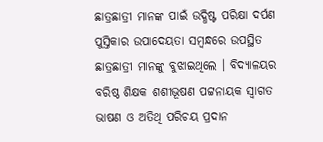ଛାତ୍ରଛାତ୍ରୀ ମାନଙ୍କ ପାଇଁ ଉଦ୍ଧିଷ୍ଟ ପରିକ୍ଷା ଦର୍ପଣ ପୁସ୍ତିକାର ଉପାଦେୟତା ସମ୍ବନ୍ଧରେ ଉପସ୍ଥିତ ଛାତ୍ରଛାତ୍ରୀ ମାନଙ୍କୁ ବୁଝାଇଥିଲେ । ବିଦ୍ୟାଳୟର ବରିଷ୍ଠ ଶିକ୍ଷକ ଶଶୀଭୂଷଣ ପଟ୍ଟନାୟକ ସ୍ୱାଗତ ଭାଷଣ ଓ ଅତିଥି ପରିଚୟ ପ୍ରଦାନ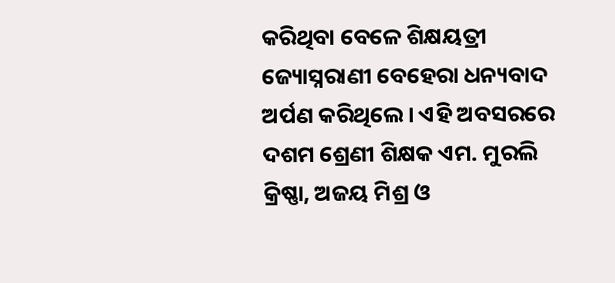କରିଥିବା ବେଳେ ଶିକ୍ଷୟତ୍ରୀ ଜ୍ୟୋସ୍ନରାଣୀ ବେହେରା ଧନ୍ୟବାଦ ଅର୍ପଣ କରିଥିଲେ । ଏହି ଅବସରରେ ଦଶମ ଶ୍ରେଣୀ ଶିକ୍ଷକ ଏମ. ମୁରଲି କ୍ରିଷ୍ଣା, ଅଜୟ ମିଶ୍ର ଓ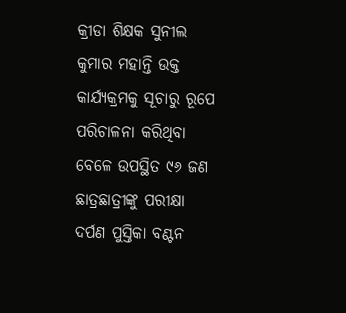କ୍ରୀଡା ଶିକ୍ଷକ ସୁନୀଲ କୁମାର ମହାନ୍ତି ଉକ୍ତ କାର୍ଯ୍ୟକ୍ରମକୁ ସୂଚାରୁ ରୂପେ ପରିଚାଳନା କରିଥିବା ବେଳେ ଉପସ୍ଥିତ ୯୬ ଜଣ ଛାତ୍ରଛାତ୍ରୀଙ୍କୁ ପରୀକ୍ଷା ଦର୍ପଣ ପୁସ୍ତିକା ବଣ୍ଟନ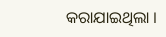କରାଯାଇଥିଲା ।